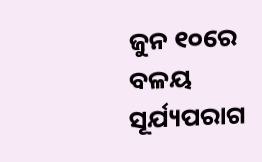ଜୁନ ୧୦ରେ ବଳୟ ସୂର୍ଯ୍ୟପରାଗ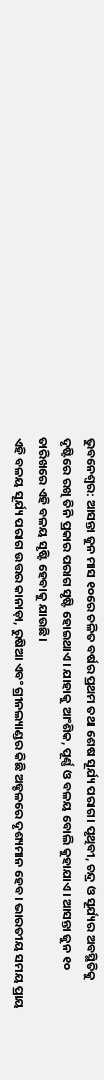ଭୁବନେଶ୍ୱର: ଆସନ୍ତା ଜୁନ ମାସ ୧୦ରେ ଚଳିତ ବର୍ଷର ପ୍ରଥମ ତଥା ଶେଷ ସୂର୍ଯ୍ୟ ପରାଗ। ପୃଥିବୀ, ଚନ୍ଦ୍ର ଓ ସୂର୍ଯ୍ୟର ଅବସ୍ଥିତିକୁ ଦୃଷ୍ଟିରେ ରଖି ତିନି ପ୍ରକାର ପରାଗ ସୃଷ୍ଟି ହୋଇଥାଏ। ଯାହାକୁ ଆଂଶିକ, ପୂର୍ଣ୍ଣ ଓ ବଳୟ ବୋଲି କୁହାଯାଏ। ଆସନ୍ତା ଜୁନ ୧୦ ତାରିଖରେ ଏହି ବଳୟ ସୃଷ୍ଟି ହେବାକୁ ଯାଉଛି।
ଏହି ବଳୟ ସୂର୍ଯ୍ୟ ପରାଗ ଉତ୍ତର କାନାଡ଼ା, ରୁଷିଆ ଏବଂ ଗ୍ରୀନଲ୍ୟାଣ୍ଡର କିଛି ଅଢ୍ଚଳରେ ଦୃଶ୍ୟମାନ ହେବ। ଭାରତୀୟ ସମୟ ପ୍ରାୟ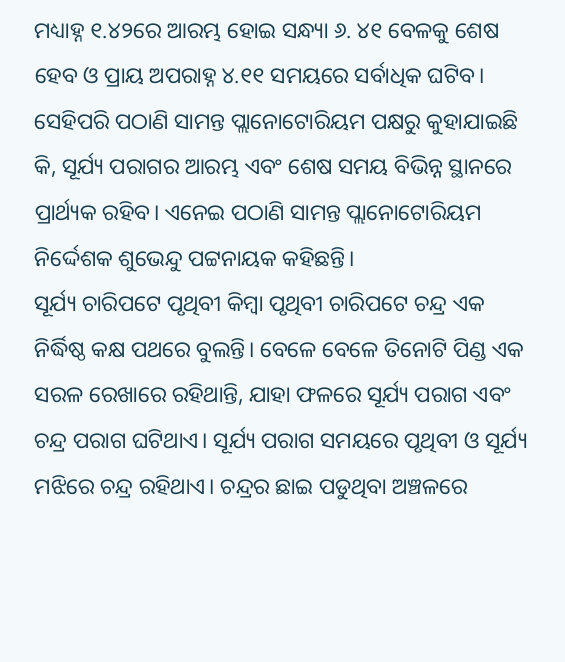ମଧ୍ୟାହ୍ନ ୧.୪୨ରେ ଆରମ୍ଭ ହୋଇ ସନ୍ଧ୍ୟା ୬. ୪୧ ବେଳକୁ ଶେଷ ହେବ ଓ ପ୍ରାୟ ଅପରାହ୍ନ ୪.୧୧ ସମୟରେ ସର୍ବାଧିକ ଘଟିବ। ସେହିପରି ପଠାଣି ସାମନ୍ତ ପ୍ଲାନୋଟୋରିୟମ ପକ୍ଷରୁ କୁହାଯାଇଛି କି, ସୂର୍ଯ୍ୟ ପରାଗର ଆରମ୍ଭ ଏବଂ ଶେଷ ସମୟ ବିଭିନ୍ନ ସ୍ଥାନରେ ପ୍ରାର୍ଥ୍ୟକ ରହିବ। ଏନେଇ ପଠାଣି ସାମନ୍ତ ପ୍ଲାନୋଟୋରିୟମ ନିର୍ଦ୍ଦେଶକ ଶୁଭେନ୍ଦୁ ପଟ୍ଟନାୟକ କହିଛନ୍ତି।
ସୂର୍ଯ୍ୟ ଚାରିପଟେ ପୃଥିବୀ କିମ୍ବା ପୃଥିବୀ ଚାରିପଟେ ଚନ୍ଦ୍ର ଏକ ନିର୍ଦ୍ଧିଷ୍ଠ କକ୍ଷ ପଥରେ ବୁଲନ୍ତି। ବେଳେ ବେଳେ ତିନୋଟି ପିଣ୍ଡ ଏକ ସରଳ ରେଖାରେ ରହିଥାନ୍ତି, ଯାହା ଫଳରେ ସୂର୍ଯ୍ୟ ପରାଗ ଏବଂ ଚନ୍ଦ୍ର ପରାଗ ଘଟିଥାଏ। ସୂର୍ଯ୍ୟ ପରାଗ ସମୟରେ ପୃଥିବୀ ଓ ସୂର୍ଯ୍ୟ ମଝିରେ ଚନ୍ଦ୍ର ରହିଥାଏ। ଚନ୍ଦ୍ରର ଛାଇ ପଡୁଥିବା ଅଞ୍ଚଳରେ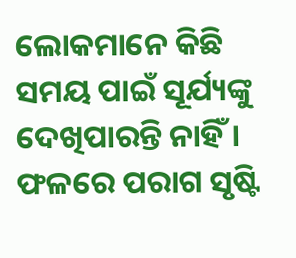ଲୋକମାନେ କିଛି ସମୟ ପାଇଁ ସୂର୍ଯ୍ୟଙ୍କୁ ଦେଖିପାରନ୍ତି ନାହିଁ । ଫଳରେ ପରାଗ ସୃଷ୍ଟି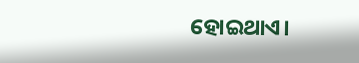ହୋଇଥାଏ।